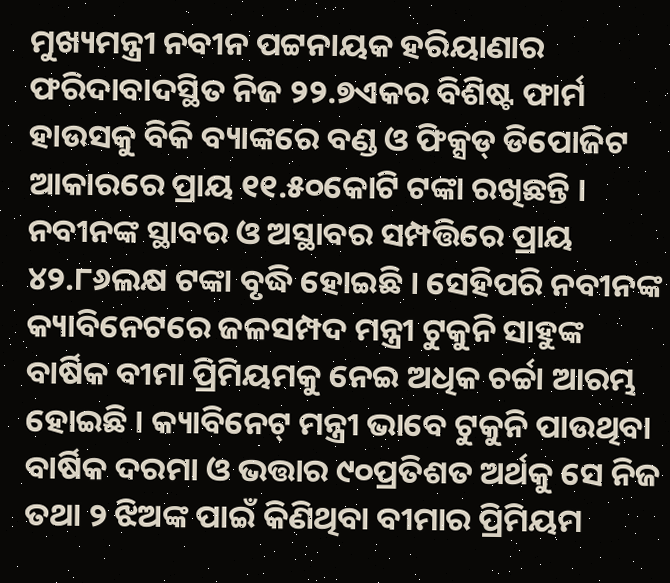ମୁଖ୍ୟମନ୍ତ୍ରୀ ନବୀନ ପଟ୍ଟନାୟକ ହରିୟାଣାର ଫରିଦାବାଦସ୍ଥିତ ନିଜ ୨୨.୭ଏକର ବିଶିଷ୍ଟ ଫାର୍ମ ହାଉସକୁ ବିକି ବ୍ୟାଙ୍କରେ ବଣ୍ଡ ଓ ଫିକ୍ସଡ୍ ଡିପୋଜିଟ ଆକାରରେ ପ୍ରାୟ ୧୧.୫୦କୋଟି ଟଙ୍କା ରଖିଛନ୍ତି । ନବୀନଙ୍କ ସ୍ଥାବର ଓ ଅସ୍ଥାବର ସମ୍ପତ୍ତିରେ ପ୍ରାୟ ୪୨.୮୬ଲକ୍ଷ ଟଙ୍କା ବୃଦ୍ଧି ହୋଇଛି । ସେହିପରି ନବୀନଙ୍କ କ୍ୟାବିନେଟରେ ଜଳସମ୍ପଦ ମନ୍ତ୍ରୀ ଟୁକୁନି ସାହୁଙ୍କ ବାର୍ଷିକ ବୀମା ପ୍ରିମିୟମକୁ ନେଇ ଅଧିକ ଚର୍ଚ୍ଚା ଆରମ୍ଭ ହୋଇଛି । କ୍ୟାବିନେଟ୍ ମନ୍ତ୍ରୀ ଭାବେ ଟୁକୁନି ପାଉଥିବା ବାର୍ଷିକ ଦରମା ଓ ଭତ୍ତାର ୯୦ପ୍ରତିଶତ ଅର୍ଥକୁ ସେ ନିଜ ତଥା ୨ ଝିଅଙ୍କ ପାଇଁ କିଣିଥିବା ବୀମାର ପ୍ରିମିୟମ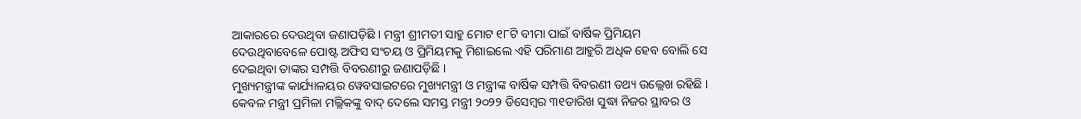ଆକାରରେ ଦେଉଥିବା ଜଣାପଡ଼ିଛି । ମନ୍ତ୍ରୀ ଶ୍ରୀମତୀ ସାହୁ ମୋଟ ୧୮ଟି ବୀମା ପାଇଁ ବାର୍ଷିକ ପ୍ରିମିୟମ ଦେଉଥିବାବେଳେ ପୋଷ୍ଟ ଅଫିସ ସଂଚୟ ଓ ପ୍ରିମିୟମକୁ ମିଶାଇଲେ ଏହି ପରିମାଣ ଆହୁରି ଅଧିକ ହେବ ବୋଲି ସେ ଦେଇଥିବା ତାଙ୍କର ସମ୍ପତ୍ତି ବିବରଣୀରୁ ଜଣାପଡ଼ିଛି ।
ମୁଖ୍ୟମନ୍ତ୍ରୀଙ୍କ କାର୍ଯ୍ୟାଳୟର ୱେବସାଇଟରେ ମୁଖ୍ୟମନ୍ତ୍ରୀ ଓ ମନ୍ତ୍ରୀଙ୍କ ବାର୍ଷିକ ସମ୍ପତ୍ତି ବିବରଣୀ ତଥ୍ୟ ଉଲ୍ଲେଖ ରହିଛି । କେବଳ ମନ୍ତ୍ରୀ ପ୍ରମିଳା ମଲ୍ଲିକଙ୍କୁ ବାଦ୍ ଦେଲେ ସମସ୍ତ ମନ୍ତ୍ରୀ ୨୦୨୨ ଡିସେମ୍ବର ୩୧ତାରିଖ ସୁଦ୍ଧା ନିଜର ସ୍ଥାବର ଓ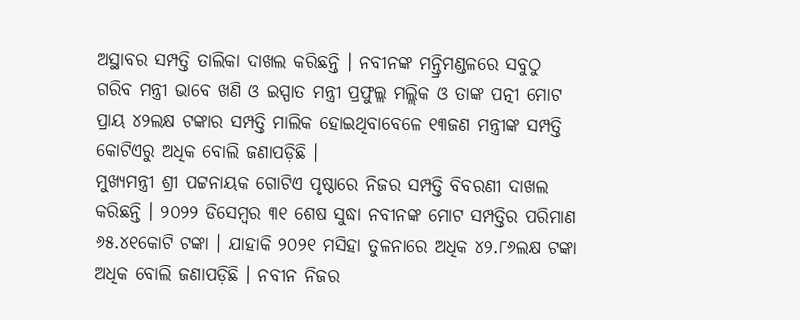ଅସ୍ଥାବର ସମ୍ପତ୍ତି ତାଲିକା ଦାଖଲ କରିଛନ୍ତି । ନବୀନଙ୍କ ମନ୍ତ୍ରିମଣ୍ଡଳରେ ସବୁଠୁ ଗରିବ ମନ୍ତ୍ରୀ ଭାବେ ଖଣି ଓ ଇସ୍ପାତ ମନ୍ତ୍ରୀ ପ୍ରଫୁଲ୍ଲ ମଲ୍ଲିକ ଓ ତାଙ୍କ ପତ୍ନୀ ମୋଟ ପ୍ରାୟ ୪୨ଲକ୍ଷ ଟଙ୍କାର ସମ୍ପତ୍ତି ମାଲିକ ହୋଇଥିବାବେଳେ ୧୩ଜଣ ମନ୍ତ୍ରୀଙ୍କ ସମ୍ପତ୍ତି କୋଟିଏରୁ ଅଧିକ ବୋଲି ଜଣାପଡ଼ିଛି ।
ମୁଖ୍ୟମନ୍ତ୍ରୀ ଶ୍ରୀ ପଟ୍ଟନାୟକ ଗୋଟିଏ ପୃଷ୍ଠାରେ ନିଜର ସମ୍ପତ୍ତି ବିବରଣୀ ଦାଖଲ କରିଛନ୍ତି । ୨୦୨୨ ଡିସେମ୍ବର ୩୧ ଶେଷ ସୁଦ୍ଧା ନବୀନଙ୍କ ମୋଟ ସମ୍ପତ୍ତିର ପରିମାଣ ୬୫.୪୧କୋଟି ଟଙ୍କା । ଯାହାକି ୨୦୨୧ ମସିହା ତୁଳନାରେ ଅଧିକ ୪୨.୮୬ଲକ୍ଷ ଟଙ୍କା ଅଧିକ ବୋଲି ଜଣାପଡ଼ିଛି । ନବୀନ ନିଜର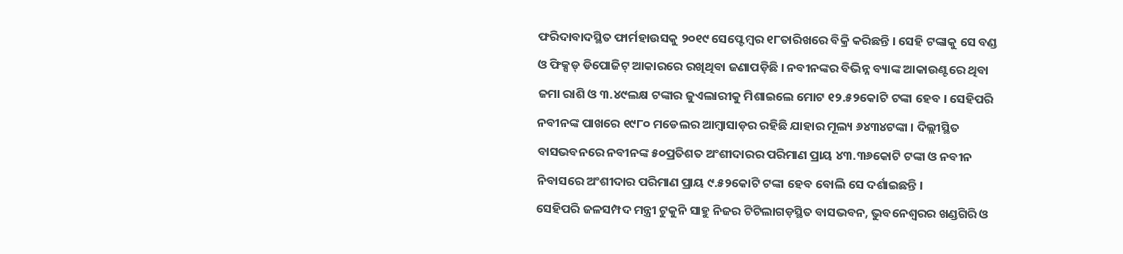ଫରିଦାବାଦସ୍ଥିତ ଫାର୍ମହାଉସକୁ ୨୦୧୯ ସେପ୍ଟେମ୍ବର ୧୮ତାରିଖରେ ବିକ୍ରି କରିଛନ୍ତି । ସେହି ଟଙ୍କାକୁ ସେ ବଣ୍ଡ ଓ ଫିକ୍ସଡ୍ ଡିପୋଜିଟ୍ ଆକାରରେ ରଖିଥିବା ଜଣାପଡ଼ିଛି । ନବୀନଙ୍କର ବିଭିନ୍ନ ବ୍ୟାଙ୍କ ଆକାଉଣ୍ଟରେ ଥିବା ଜମା ରାଶି ଓ ୩.୪୯ଲକ୍ଷ ଟଙ୍କାର ଜୁଏଲାରୀକୁ ମିଶାଇଲେ ମୋଟ ୧୨.୫୨କୋଟି ଟଙ୍କା ହେବ । ସେହିପରି ନବୀନଙ୍କ ପାଖରେ ୧୯୮୦ ମଡେଲର ଆମ୍ବାସାଡ଼ର ରହିଛି ଯାହାର ମୂଲ୍ୟ ୬୪୩୪ଟଙ୍କା । ଦିଲ୍ଲୀସ୍ଥିତ ବାସଭବନରେ ନବୀନଙ୍କ ୫୦ପ୍ରତିଶତ ଅଂଶୀଦାରର ପରିମାଣ ପ୍ରାୟ ୪୩.୩୬କୋଟି ଟଙ୍କା ଓ ନବୀନ ନିବାସରେ ଅଂଶୀଦାର ପରିମାଣ ପ୍ରାୟ ୯.୫୨କୋଟି ଟଙ୍କା ହେବ ବୋଲି ସେ ଦର୍ଶାଇଛନ୍ତି ।
ସେହିପରି ଜଳସମ୍ପଦ ମନ୍ତ୍ରୀ ଟୁକୁନି ସାହୁ ନିଜର ଟିଟିଲାଗଡ଼ସ୍ଥିତ ବାସଭବନ, ଭୁବନେଶ୍ୱରର ଖଣ୍ଡଗିରି ଓ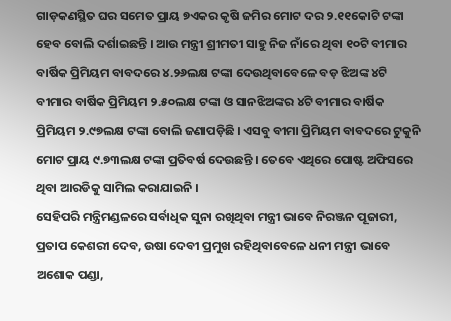ଗାଡ଼କଣସ୍ଥିତ ଘର ସମେତ ପ୍ରାୟ ୭ଏକର କୃଷି ଜମିର ମୋଟ ଦର ୨.୧୧କୋଟି ଟଙ୍କା ହେବ ବୋଲି ଦର୍ଶାଇଛନ୍ତି । ଆଉ ମନ୍ତ୍ରୀ ଶ୍ରୀମତୀ ସାହୁ ନିଜ ନାଁରେ ଥିବା ୧୦ଟି ବୀମାର ବାର୍ଷିକ ପ୍ରିମିୟମ ବାବଦରେ ୪.୨୬ଲକ୍ଷ ଟଙ୍କା ଦେଉଥିବାବେଳେ ବଡ଼ ଝିଅଙ୍କ ୪ଟି ବୀମାର ବାର୍ଷିକ ପ୍ରିମିୟମ ୨.୫୦ଲକ୍ଷ ଟଙ୍କା ଓ ସାନଝିଅଙ୍କର ୪ଟି ବୀମାର ବାର୍ଷିକ ପ୍ରିମିୟମ ୨.୯୭ଲକ୍ଷ ଟଙ୍କା ବୋଲି ଜଣାପଡ଼ିଛି । ଏସବୁ ବୀମା ପ୍ରିମିୟମ ବାବଦରେ ଟୁକୁନି ମୋଟ ପ୍ରାୟ ୯.୭୩ଲକ୍ଷ ଟଙ୍କା ପ୍ରତିବର୍ଷ ଦେଉଛନ୍ତି । ତେବେ ଏଥିରେ ପୋଷ୍ଟ ଅଫିସରେ ଥିବା ଆରଡିକୁ ସାମିଲ କରାଯାଇନି ।
ସେହିପରି ମନ୍ତ୍ରିମଣ୍ଡଳରେ ସର୍ବାଧିକ ସୁନା ରଖିଥିବା ମନ୍ତ୍ରୀ ଭାବେ ନିରଞ୍ଜନ ପୂଜାରୀ, ପ୍ରତାପ କେଶରୀ ଦେବ, ଉଷା ଦେବୀ ପ୍ରମୁଖ ରହିଥିବାବେଳେ ଧନୀ ମନ୍ତ୍ରୀ ଭାବେ ଅଶୋକ ପଣ୍ଡା,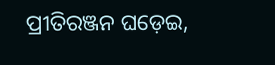ପ୍ରୀତିରଞ୍ଜନ ଘଡ଼େଇ,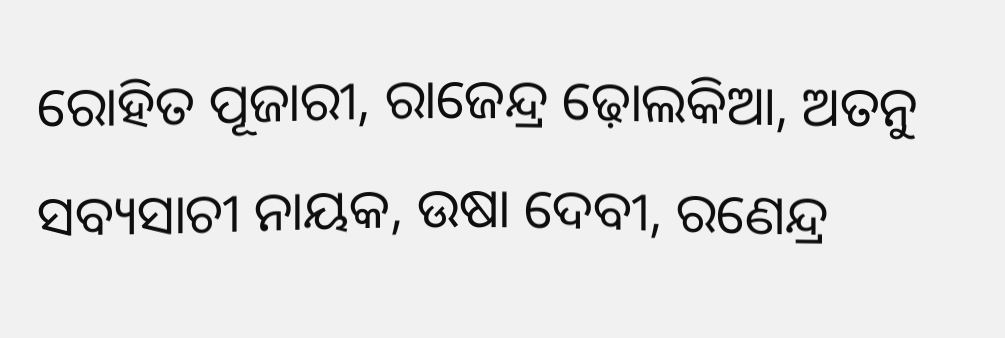ରୋହିତ ପୂଜାରୀ, ରାଜେନ୍ଦ୍ର ଢ଼ୋଲକିଆ, ଅତନୁ ସବ୍ୟସାଚୀ ନାୟକ, ଉଷା ଦେବୀ, ରଣେନ୍ଦ୍ର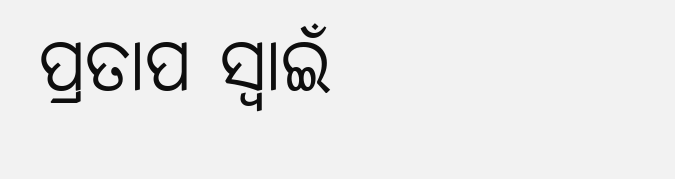ପ୍ରତାପ ସ୍ୱାଇଁ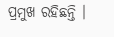ପ୍ରମୁଖ ରହିଛନ୍ତି ।